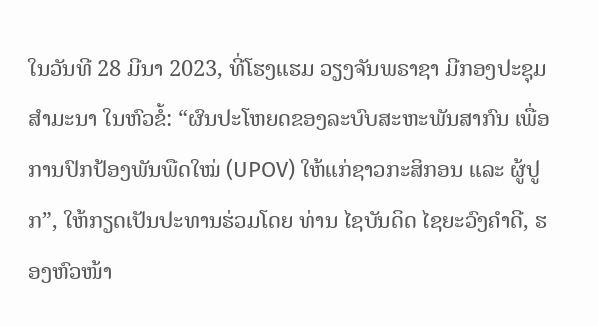ໃນວັນທີ 28 ມີນາ 2023, ທີ່ໂຮງແຮມ ວຽງຈັນພຣາຊາ ມີກອງປະຊຸມສໍາມະນາ ໃນຫົວຂໍ້: “ຜົນປະໂຫຍດຂອງລະບົບສະຫະພັນສາກົນ ເພື່ອການປົກປ້ອງພັນພືດໃໝ່ (UPOV) ໃຫ້ແກ່ຊາວກະສິກອນ ແລະ ຜູ້ປູກ”, ໃຫ້ກຽດເປັນປະທານຮ່ວມໂດຍ ທ່ານ ໄຊບັນດິດ ໄຊຍະວົງຄຳດີ, ຮອງຫົວໜ້າ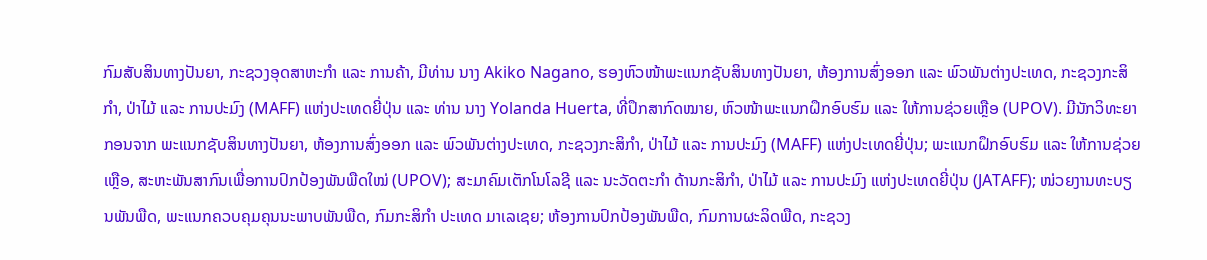ກົມສັບສິນທາງປັນຍາ, ກະຊວງອຸດສາຫະກໍາ ແລະ ການຄ້າ, ມີທ່ານ ນາງ Akiko Nagano, ຮອງຫົວໜ້າພະແນກຊັບສິນທາງປັນຍາ, ຫ້ອງການສົ່ງອອກ ແລະ ພົວພັນຕ່າງປະເທດ, ກະຊວງກະສິກໍາ, ປ່າໄມ້ ແລະ ການປະມົງ (MAFF) ແຫ່ງປະເທດຍີ່ປຸ່ນ ແລະ ທ່ານ ນາງ Yolanda Huerta, ທີ່ປຶກສາກົດໝາຍ, ຫົວໜ້າພະແນກຝຶກອົບຮົມ ແລະ ໃຫ້ການຊ່ວຍເຫຼືອ (UPOV). ມີນັກວິທະຍາກອນຈາກ ພະແນກຊັບສິນທາງປັນຍາ, ຫ້ອງການສົ່ງອອກ ແລະ ພົວພັນຕ່າງປະເທດ, ກະຊວງກະສິກຳ, ປ່າໄມ້ ແລະ ການປະມົງ (MAFF) ແຫ່ງປະເທດຍີ່ປຸ່ນ; ພະແນກຝຶກອົບຮົມ ແລະ ໃຫ້ການຊ່ວຍເຫຼືອ, ສະຫະພັນສາກົນເພື່ອການປົກປ້ອງພັນພືດໃໝ່ (UPOV); ສະມາຄົມເຕັກໂນໂລຊີ ແລະ ນະວັດຕະກຳ ດ້ານກະສິກຳ, ປ່າໄມ້ ແລະ ການປະມົງ ແຫ່ງປະເທດຍີ່ປຸ່ນ (JATAFF); ໜ່ວຍງານທະບຽນພັນພືດ, ພະແນກຄວບຄຸມຄຸນນະພາບພັນພືດ, ກົມກະສິກຳ ປະເທດ ມາເລເຊຍ; ຫ້ອງການປົກປ້ອງພັນພືດ, ກົມການຜະລິດພືດ, ກະຊວງ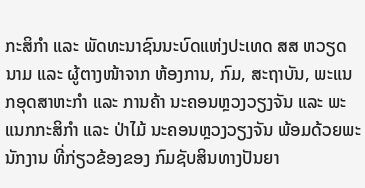ກະສິກຳ ແລະ ພັດທະນາຊົນນະບົດແຫ່ງປະເທດ ສສ ຫວຽດນາມ ແລະ ຜູ້ຕາງໜ້າຈາກ ຫ້ອງການ, ກົມ, ສະຖາບັນ, ພະແນກອຸດສາຫະກໍາ ແລະ ການຄ້າ ນະຄອນຫຼວງວຽງຈັນ ແລະ ພະແນກກະສິກຳ ແລະ ປ່າໄມ້ ນະຄອນຫຼວງວຽງຈັນ ພ້ອມດ້ວຍພະນັກງານ ທີ່ກ່ຽວຂ້ອງຂອງ ກົມຊັບສິນທາງປັນຍາ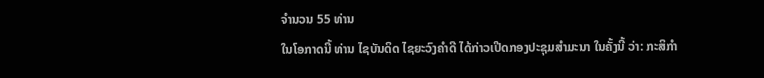ຈຳນວນ 55 ທ່ານ
ໃນໂອກາດນີ້ ທ່ານ ໄຊບັນດິດ ໄຊຍະວົງຄຳດີ ໄດ້ກ່າວເປີດກອງປະຊຸມສໍາມະນາ ໃນຄັ້ງນີ້ ວ່າ: ກະສິກຳ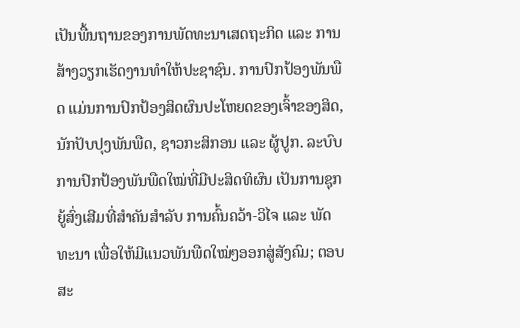ເປັນພື້ນຖານຂອງການພັດທະນາເສດຖະກິດ ແລະ ການສ້າງວຽກເຮັດງານທຳໃຫ້ປະຊາຊົນ. ການປົກປ້ອງພັນພືດ ແມ່ນການປົກປ້ອງສິດຜົນປະໂຫຍດຂອງເຈົ້າຂອງສິດ, ນັກປັບປຸງພັນພືດ, ຊາວກະສິກອນ ແລະ ຜູ້ປູກ. ລະບົບການປົກປ້ອງພັນພືດໃໝ່ທີ່ມີປະສິດທິຜົນ ເປັນການຊຸກຍູ້ສົ່ງເສີມທີ່ສຳຄັນສຳລັບ ການຄົ້ນຄວ້າ-ວິໄຈ ແລະ ພັດທະນາ ເພື່ອໃຫ້ມີແນວພັນພືດໃໝ່ໆອອກສູ່ສັງຄົມ; ຕອບສະ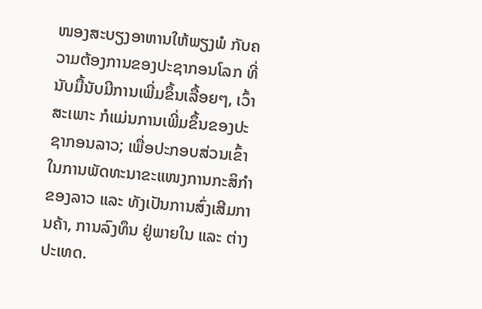ໜອງສະບຽງອາຫານໃຫ້ພຽງພໍ ກັບຄວາມຕ້ອງການຂອງປະຊາກອນໂລກ ທີ່ນັບມື້ນັບມີການເພີ່ມຂຶ້ນເລື້ອຍໆ, ເວົ້າສະເພາະ ກໍແມ່ນການເພີ່ມຂຶ້ນຂອງປະຊາກອນລາວ; ເພື່ອປະກອບສ່ວນເຂົ້າໃນການພັດທະນາຂະແໜງການກະສິກຳຂອງລາວ ແລະ ທັງເປັນການສົ່ງເສີມການຄ້າ, ການລົງທຶນ ຢູ່ພາຍໃນ ແລະ ຕ່າງປະເທດ.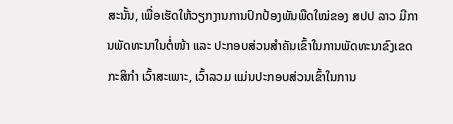ສະນັ້ນ, ເພື່ອເຮັດໃຫ້ວຽກງານການປົກປ້ອງພັນພືດໃໝ່ຂອງ ສປປ ລາວ ມີການພັດທະນາໃນຕໍ່ໜ້າ ແລະ ປະກອບສ່ວນສໍາຄັນເຂົ້າໃນການພັດທະນາຂົງເຂດກະສິກໍາ ເວົ້າສະເພາະ, ເວົ້າລວມ ແມ່ນປະກອບສ່ວນເຂົ້າໃນການ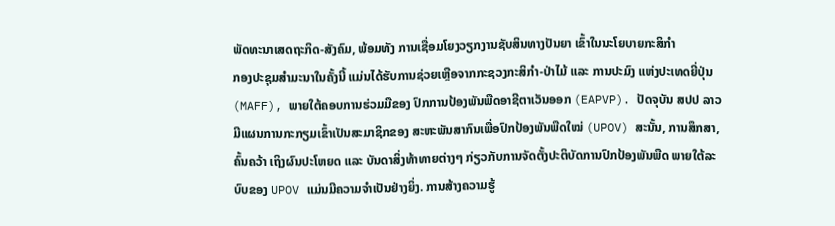ພັດທະນາເສດຖະກິດ-ສັງຄົມ, ພ້ອມທັງ ການເຊື່ອມໂຍງວຽກງານຊັບສິນທາງປັນຍາ ເຂົ້າໃນນະໂຍບາຍກະສິກໍາ
ກອງປະຊຸມສຳມະນາໃນຄັ້ງນີ້ ແມ່ນໄດ້ຮັບການຊ່ວຍເຫຼືອຈາກກະຊວງກະສິກຳ-ປ່າໄມ້ ແລະ ການປະມົງ ແຫ່ງປະເທດຍີ່ປຸ່ນ (MAFF), ພາຍໃຕ້ຄອບການຮ່ວມມືຂອງ ປົກການປ້ອງພັນພືດອາຊີຕາເວັນອອກ (EAPVP). ປັດຈຸບັນ ສປປ ລາວ ມີແຜນການກະກຽມເຂົ້າເປັນສະມາຊິກຂອງ ສະຫະພັນສາກົນເພື່ອປົກປ້ອງພັນພືດໃໝ່ (UPOV) ສະນັ້ນ, ການສຶກສາ, ຄົ້ນຄວ້າ ເຖິງຜົນປະໂຫຍດ ແລະ ບັນດາສິ່ງທ້າທາຍຕ່າງໆ ກ່ຽວກັບການຈັດຕັ້ງປະຕິບັດການປົກປ້ອງພັນພືດ ພາຍໃຕ້ລະບົບຂອງ UPOV ແມ່ນມີຄວາມຈໍາເປັນຢ່າງຍິ່ງ. ການສ້າງຄວາມຮູ້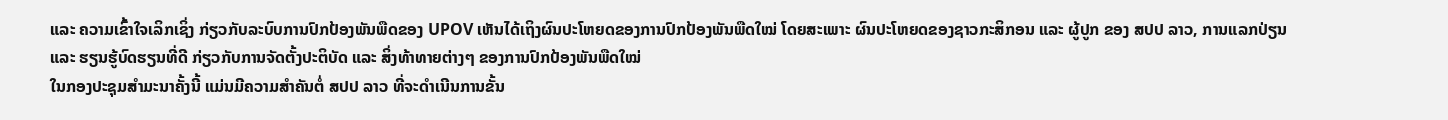ແລະ ຄວາມເຂົ້າໃຈເລິກເຊິ່ງ ກ່ຽວກັບລະບົບການປົກປ້ອງພັນພືດຂອງ UPOV ເຫັນໄດ້ເຖິງຜົນປະໂຫຍດຂອງການປົກປ້ອງພັນພືດໃໝ່ ໂດຍສະເພາະ ຜົນປະໂຫຍດຂອງຊາວກະສິກອນ ແລະ ຜູ້ປູກ ຂອງ ສປປ ລາວ, ການແລກປ່ຽນ ແລະ ຮຽນຮູ້ບົດຮຽນທີ່ດີ ກ່ຽວກັບການຈັດຕັ້ງປະຕິບັດ ແລະ ສິ່ງທ້າທາຍຕ່າງໆ ຂອງການປົກປ້ອງພັນພືດໃໝ່
ໃນກອງປະຊຸມສຳມະນາຄັ້ງນີ້ ແມ່ນມີຄວາມສຳຄັນຕໍ່ ສປປ ລາວ ທີ່ຈະດໍາເນີນການຂັ້ນ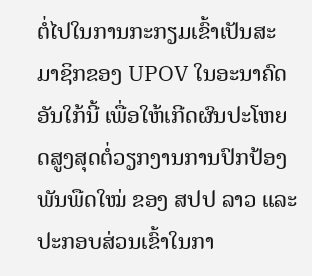ຕໍ່ໄປໃນການກະກຽມເຂົ້າເປັນສະມາຊິກຂອງ UPOV ໃນອະນາຄົດອັນໃກ້ນີ້ ເພື່ອໃຫ້ເກີດຜົນປະໂຫຍດສູງສຸດຕໍ່ວຽກງານການປົກປ້ອງພັນພືດໃໝ່ ຂອງ ສປປ ລາວ ແລະ ປະກອບສ່ວນເຂົ້າໃນກາ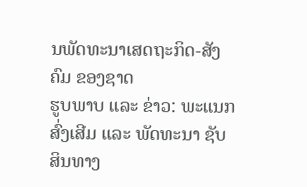ນພັດທະນາເສດຖະກິດ-ສັງຄົມ ຂອງຊາດ
ຮູບພາບ ແລະ ຂ່າວ: ພະແນກສົ່ງເສີມ ແລະ ພັດທະນາ ຊັບສິນທາງ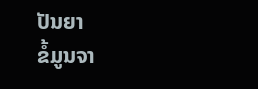ປັນຍາ
ຂໍ້ມູນຈາ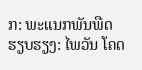ກ: ພະແນກພັນພືດ
ຮຽບຮຽງ: ໄພວັນ ໂຄດ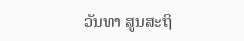ວັນທາ ສູນສະຖິ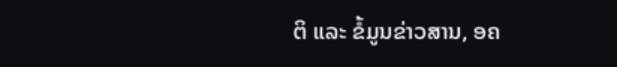ຕິ ແລະ ຂໍ້ມູນຂ່າວສານ, ອຄ